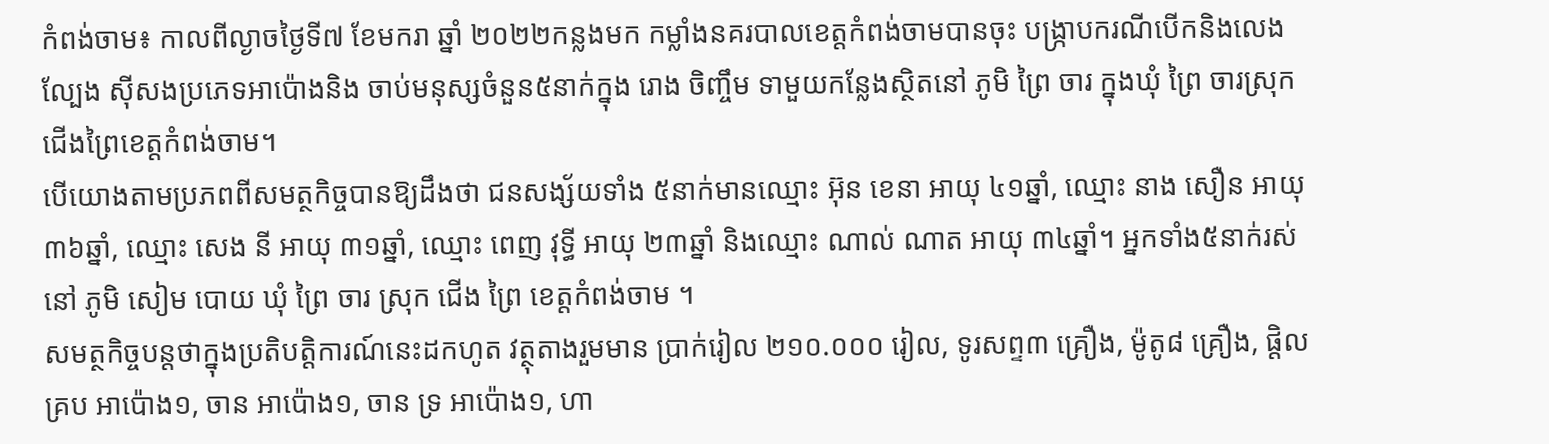កំពង់ចាម៖ កាលពីល្ងាចថ្ងៃទី៧ ខែមករា ឆ្នាំ ២០២២កន្លងមក កម្លាំងនគរបាលខេត្តកំពង់ចាមបានចុះ បង្ក្រាបករណីបើកនិងលេងល្បែង ស៊ីសងប្រភេទអាប៉ោងនិង ចាប់មនុស្សចំនួន៥នាក់ក្នុង រោង ចិញ្ចឹម ទាមួយកន្លែងស្ថិតនៅ ភូមិ ព្រៃ ចារ ក្នុងឃុំ ព្រៃ ចារស្រុក ជើងព្រៃខេត្តកំពង់ចាម។
បើយោងតាមប្រភពពីសមត្ថកិច្ចបានឱ្យដឹងថា ជនសង្ស័យទាំង ៥នាក់មានឈ្មោះ អ៊ុន ខេនា អាយុ ៤១ឆ្នាំ, ឈ្មោះ នាង សឿន អាយុ ៣៦ឆ្នាំ, ឈ្មោះ សេង នី អាយុ ៣១ឆ្នាំ, ឈ្មោះ ពេញ វុទ្ធី អាយុ ២៣ឆ្នាំ និងឈ្មោះ ណាល់ ណាត អាយុ ៣៤ឆ្នាំ។ អ្នកទាំង៥នាក់រស់នៅ ភូមិ សៀម បោយ ឃុំ ព្រៃ ចារ ស្រុក ជេីង ព្រៃ ខេត្តកំពង់ចាម ។
សមត្ថកិច្ចបន្តថាក្នុងប្រតិបត្តិការណ៍នេះដកហូត វត្ថុតាងរួមមាន ប្រាក់រៀល ២១០.០០០ រៀល, ទូរសព្ទ៣ គ្រឿង, ម៉ូតូ៨ គ្រឿង, ផ្តិល គ្រប អាប៉ោង១, ចាន អាប៉ោង១, ចាន ទ្រ អាប៉ោង១, ហា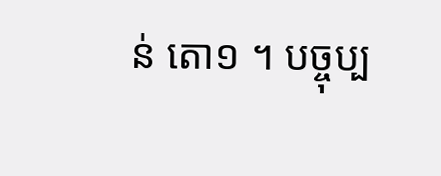ន់ តោ១ ។ បច្ចុប្ប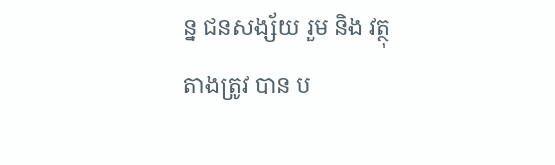ន្ន ជនសង្ស័យ រួម និង វត្ថុ តាងត្រូវ បាន ប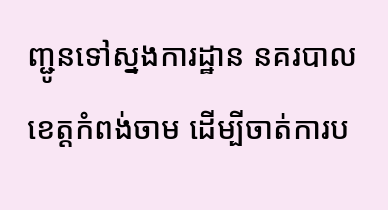ញ្ជូនទៅស្នងការដ្ឋាន នគរបាល ខេត្តកំពង់ចាម ដើម្បីចាត់ការប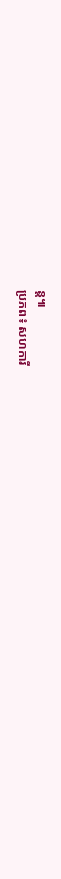ន្ត៕
ប្រភព៖ សហការី